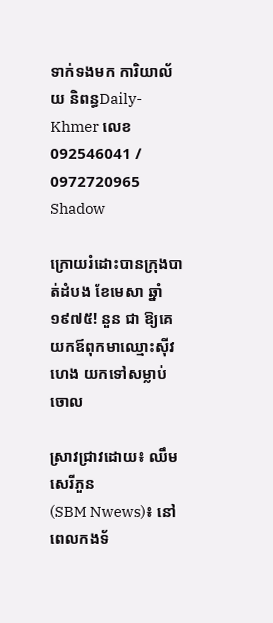ទាក់ទងមក ការិយាល័យ និពន្ធDaily-Khmer លេខ 092546041 / 0972720965
Shadow

ក្រោយរំដោះបានក្រុងបាត់ដំបង ខែមេសា ឆ្នាំ១៩៧៥! នួន ជា ឱ្យគេយកឪពុកមាឈ្មោះស៊ីវ ហេង យកទៅសម្លាប់ចោល

ស្រាវជ្រាវដោយ៖ ឈឹម សេរីភួន
(SBM Nwews)៖ នៅពេលកងទ័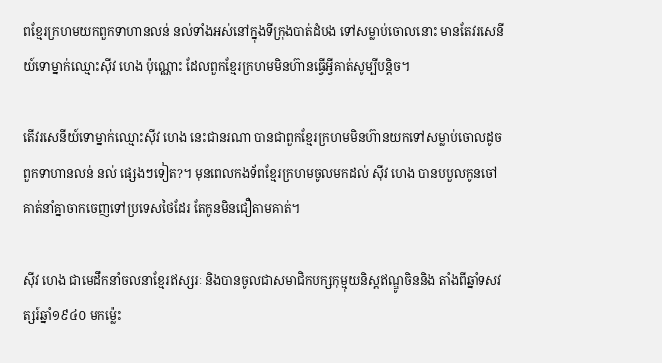ពខ្មែរក្រហមយកពួកទាហានលន់ នល់ទាំងអស់នៅក្នុងទីក្រុងបាត់ដំបង ទៅសម្លាប់ចោលនោះ មានតែវរសេនីយ៍ទោម្នាក់ឈ្មោះស៊ីវ ហេង ប៉ុណ្ណោះ ដែលពួកខ្មែរក្រហមមិនហ៊ានធ្វើអ្វីគាត់សូម្បីបន្តិច។

តើវរសេនីយ៍ទោម្នាក់ឈ្មោះស៊ីវ ហេង នេះជានរណា បានជាពួកខ្មែរក្រហមមិនហ៊ានយកទៅសម្លាប់ចោលដូចពួកទាហានលន់ នល់ ផ្សេងៗទៀត?។ មុនពេលកងទ័ពខ្មែរក្រហមចូលមកដល់ ស៊ីវ ហេង បានបបួលកូនចៅគាត់នាំគ្នាចាកចេញទៅប្រទេសថៃដែរ តែកូនមិនជឿតាមគាត់។

ស៊ីវ ហេង ជាមេដឹកនាំចលនាខ្មែរឥស្សរៈ និងបានចូលជាសមាជិកបក្សកុម្មុយនិស្តឥណ្ឌូចិននិង តាំងពីឆ្នាំទសវត្សរ៍ឆ្នាំ១៩៤០ មកម៉្លេះ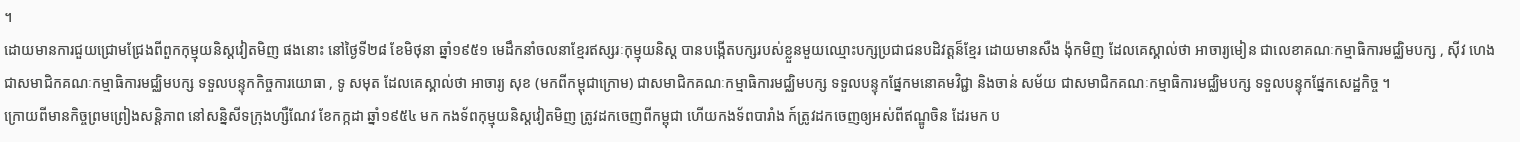។
ដោយមានការជួយជ្រោមជ្រែងពីពួកកុម្មុយនិស្តវៀតមិញ ផងនោះ នៅថ្ងៃទី២៨ ខែមិថុនា ឆ្នាំ១៩៥១ មេដឹកនាំចលនាខ្មែរឥស្សរៈកុម្មុយនិស្ត បានបង្កើតបក្សរបស់ខ្លួនមួយឈ្មោះបក្សប្រជាជនបដិវត្តន៏ខ្មែរ ដោយមានសឺង ង៉ុកមិញ ដែលគេស្គាល់ថា អាចារ្យមៀន ជាលេខាគណៈកម្មាធិការមជ្ឈិមបក្ស , ស៊ីវ ហេង ជាសមាជិកគណៈកម្មាធិការមជ្ឈិមបក្ស ទទួលបន្ទុកកិច្ចការយោធា , ទូ សមុត ដែលគេស្គាល់ថា អាចារ្យ សុខ (មកពីកម្ពុជាក្រោម) ជាសមាជិកគណៈកម្មាធិការមជ្ឈិមបក្ស ទទួលបន្ទុកផ្នែកមនោគមវិជ្ជា និងចាន់ សម័យ ជាសមាជិកគណៈកម្មាធិការមជ្ឈិមបក្ស ទទួលបន្ទុកផ្នែកសេដ្ឋកិច្ច ។
ក្រោយពីមានកិច្ចព្រមព្រៀងសន្ដិភាព នៅសន្និសីទក្រុងហ្សឺណែវ ខែកក្កដា ឆ្នាំ១៩៥៤ មក កងទ័ពកុម្មុយនិស្តវៀតមិញ ត្រូវដកចេញពីកម្ពុជា ហើយកងទ័ពបារាំង ក៍ត្រូវដកចេញឲ្យអស់ពីឥណ្ឌូចិន ដែរមក ប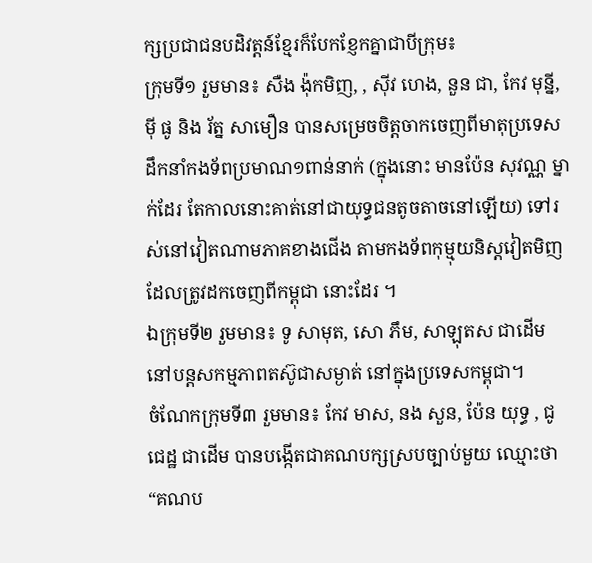ក្សប្រជាជនបដិវត្តន៍ខ្មែរក៏បែកខ្ញែកគ្នាជាបីក្រុម៖
ក្រុមទី១ រួមមាន៖ សឺង ង៉ុកមិញ, , ស៊ីវ ហេង, នួន ជា, កែវ មុន្នី, ម៉ី ផូ និង រ័ត្ន សាមឿន បានសម្រេចចិត្តចាកចេញពីមាតុប្រទេស ដឹកនាំកងទ័ពប្រមាណ១ពាន់នាក់ (ក្នុងនោះ មានប៉ែន សុវណ្ណ ម្នាក់ដែរ តែកាលនោះគាត់នៅជាយុទ្ធជនតូចតាចនៅឡើយ) ទៅរស់នៅវៀតណាមភាគខាងជើង តាមកងទ័ពកុម្មុយនិស្តវៀតមិញ ដែលត្រូវដកចេញពីកម្ពុជា នោះដែរ ។
ឯក្រុមទី២ រួមមាន៖ ទូ សាមុត, សោ ភឹម, សាឡុតស ជាដើម នៅបន្តសកម្មភាពតស៊ូជាសម្ងាត់ នៅក្នុងប្រទេសកម្ពុជា។
ចំណែកក្រុមទី៣ រួមមាន៖ កែវ មាស, នង សួន, ប៉ែន យុទ្ធ , ជូ ជេដ្ឋ ជាដើម បានបង្កើតជាគណបក្សស្របច្បាប់មួយ ឈ្មោះថា “គណប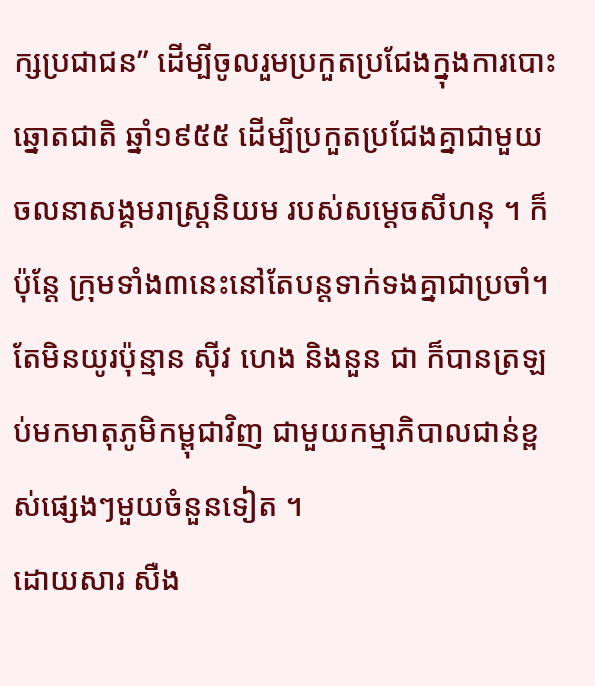ក្សប្រជាជន” ដើម្បីចូលរួមប្រកួតប្រជែងក្នុងការបោះឆ្នោតជាតិ ឆ្នាំ១៩៥៥ ដើម្បីប្រកួតប្រជែងគ្នាជាមួយចលនាសង្គមរាស្រ្តនិយម របស់សម្ដេចសីហនុ ។ ក៏ប៉ុន្តែ ក្រុមទាំង៣នេះនៅតែបន្តទាក់ទងគ្នាជាប្រចាំ។
តែមិនយូរប៉ុន្មាន ស៊ីវ ហេង និងនួន ជា ក៏បានត្រឡប់មកមាតុភូមិកម្ពុជាវិញ ជាមួយកម្មាភិបាលជាន់ខ្ពស់ផ្សេងៗមួយចំនួនទៀត ។
ដោយសារ សឺង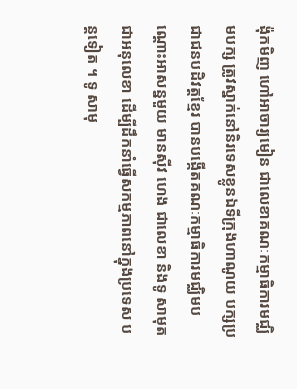ង៉ុកមិញ ហៅអាចារ្យមៀន ជាលេខាគណៈកម្មាធិការមជ្ឈិមបក្ស ត្រូវស្នាក់នៅនិរទេសខ្លូនឯទីក្រុងហាណូយ បក្សប្រជាជនបដិវត្តខ្មែរ បានបង្កើតគណៈកម្មាធិការមជ្ឈិមបណ្តោះអាសន្នមួយ មានស៊ីវ ហេង ជាលេខា និងទូ សាមុត ជាអនុលេខា ដើម្បីដឹកនាំធ្វើសកម្មភាពនៅក្នុងប្រទេស បន្តទៀត ។ ទូ សាមុ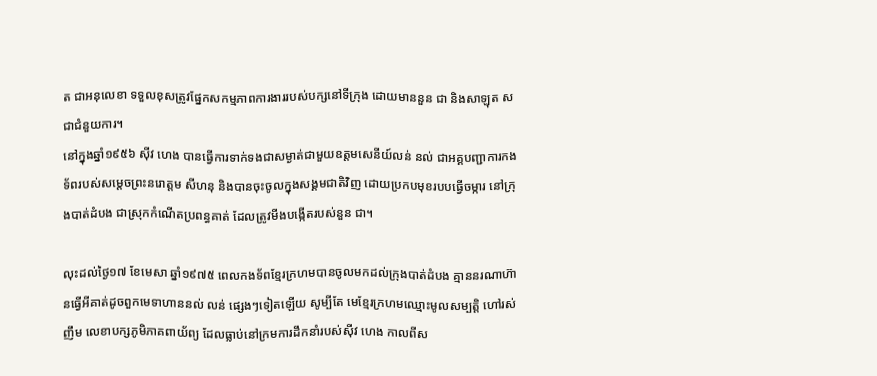ត ជាអនុលេខា ទទួលខុសត្រូវផ្នែកសកម្មភាពការងាររបស់បក្សនៅទីក្រុង ដោយមាននួន ជា និងសាឡុត ស ជាជំនួយការ។
នៅក្នុងឆ្នាំ១៩៥៦ ស៊ីវ ហេង បានធ្វើការទាក់ទងជាសម្ងាត់ជាមួយឧត្តមសេនីយ៍លន់ នល់ ជាអគ្គបញ្ជាការកងទ័ពរបស់សម្តេចព្រះនរោត្តម សីហនុ និងបានចុះចូលក្នុងសង្គមជាតិវិញ ដោយប្រកបមុខរបបធ្វើចម្ការ នៅក្រុងបាត់ដំបង ជាស្រុកកំណើតប្រពន្ធគាត់ ដែលត្រូវមីងបង្កើតរបស់នួន ជា។

លុះដល់ថ្ងៃ១៧ ខែមេសា ឆ្នាំ១៩៧៥ ពេលកងទ័ពខ្មែរក្រហមបានចូលមកដល់ក្រុងបាត់ដំបង គ្មាននរណាហ៊ានធ្វើអីគាត់ដូចពួកមេទាហាននល់ លន់ ផ្សេងៗទៀតឡើយ សូម្បីតែ មេខ្មែរក្រហមឈ្មោះមូលសម្បត្តិ ហៅរស់ ញឹម លេខាបក្សភូមិភាគពាយ័ព្យ ដែលធ្លាប់នៅក្រមការដឹកនាំរបស់ស៊ីវ ហេង កាលពីស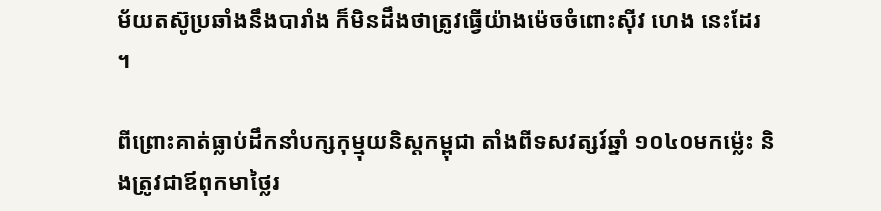ម័យតស៊ូប្រឆាំងនឹងបារាំង ក៏មិនដឹងថាត្រូវធ្វើយ៉ាងម៉េចចំពោះស៊ីវ ហេង នេះដែរ ។

ពីព្រោះគាត់ធ្លាប់ដឹកនាំបក្សកុម្មុយនិស្តកម្ពុជា តាំងពីទសវត្សរ៍ឆ្នាំ ១០៤០មកម៉្លេះ និងត្រូវជាឪពុកមាថ្លៃរ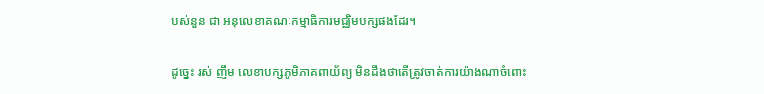បស់នួន ជា អនុលេខាគណៈកម្មាធិការមជ្ឈិមបក្សផងដែរ។

ដូច្នេះ រស់ ញឹម លេខាបក្សភូមិភាគពាយ័ព្យ មិនដឹងថាតើត្រូវចាត់ការយ៉ាងណាចំពោះ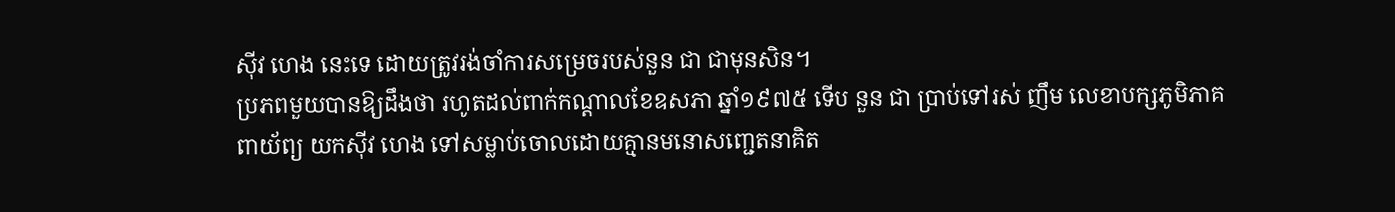ស៊ីវ ហេង នេះទេ ដោយត្រូវរង់ចាំការសម្រេចរបស់នួន ជា ជាមុនសិន។
ប្រភពមួយបានឱ្យដឹងថា រហូតដល់ពាក់កណ្ដាលខែឧសភា ឆ្នាំ១៩៧៥ ទើប នួន ជា ប្រាប់ទៅរស់ ញឹម លេខាបក្សភូមិភាគពាយ័ព្យ យកស៊ីវ ហេង ទៅសម្លាប់ចោលដោយគ្មានមនោសញ្ជេតនាគិត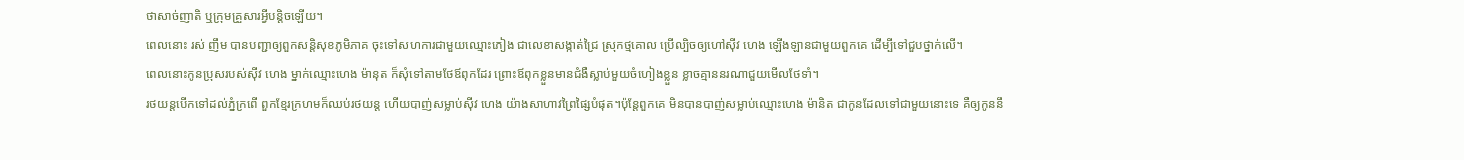ថាសាច់ញាតិ ឬក្រុមគ្រួសារអ្វីបន្តិចឡើយ។
ពេលនោះ រស់ ញឹម បានបញ្ជាឲ្យពួកសន្តិសុខភូមិភាគ ចុះទៅសហការជាមួយឈ្មោះភៀង ជាលេខាសង្កាត់ជ្រៃ ស្រុកថ្មគោល ប្រើល្បិចឲ្យហៅស៊ីវ ហេង ឡើងឡានជាមួយពួកគេ ដើម្បីទៅជួបថ្នាក់លើ។
ពេលនោះកូនប្រុសរបស់ស៊ីវ ហេង ម្នាក់ឈ្មោះហេង ម៉ានុត ក៏សុំទៅតាមថែឪពុកដែរ ព្រោះឪពុកខ្លួនមានជំងឺស្លាប់មួយចំហៀងខ្លួន ខ្លាចគ្មាននរណាជួយមើលថែទាំ។
រថយន្តបើកទៅដល់ភ្នំក្រពើ ពួកខ្មែរក្រហមក៏ឈប់រថយន្ត ហើយបាញ់សម្លាប់ស៊ីវ ហេង យ៉ាងសាហាវព្រៃផ្សៃបំផុត។ប៉ុន្តែពួកគេ មិនបានបាញ់សម្លាប់ឈ្មោះហេង ម៉ានិត ជាកូនដែលទៅជាមួយនោះទេ គឺឲ្យកូននឹ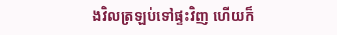ងវិលត្រឡប់ទៅផ្ទះវិញ ហើយក៏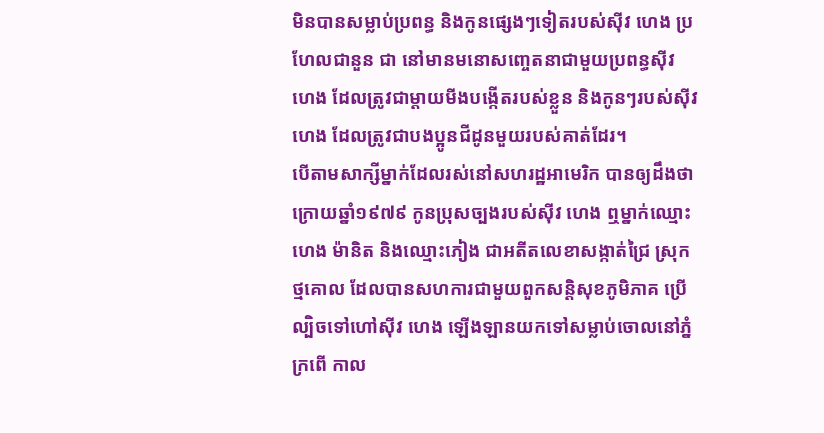មិនបានសម្លាប់ប្រពន្ធ និងកូនផ្សេងៗទៀតរបស់ស៊ីវ ហេង ប្រហែលជានួន ជា នៅមានមនោសញ្ចេតនាជាមួយប្រពន្ធស៊ីវ ហេង ដែលត្រូវជាម្ដាយមីងបង្កើតរបស់ខ្លួន និងកូនៗរបស់ស៊ីវ ហេង ដែលត្រូវជាបងប្អូនជីដូនមួយរបស់គាត់ដែរ។
បើតាមសាក្សីម្នាក់ដែលរស់នៅសហរដ្ឋអាមេរិក បានឲ្យដឹងថា ក្រោយឆ្នាំ១៩៧៩ កូនប្រុសច្បងរបស់ស៊ីវ ហេង ឮម្នាក់ឈ្មោះហេង ម៉ានិត និងឈ្មោះភៀង ជាអតីតលេខាសង្កាត់ជ្រៃ ស្រុកថ្មគោល ដែលបានសហការជាមួយពួកសន្តិសុខភូមិភាគ ប្រើល្បិចទៅហៅស៊ីវ ហេង ឡើងឡានយកទៅសម្លាប់ចោលនៅភ្នំក្រពើ កាល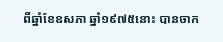ពីឆ្នាំខែឧសភា ឆ្នាំ១៩៧៥នោះ បានចាក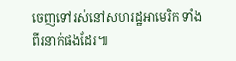ចេញទៅរស់នៅសហរដ្ឋអាមេរិក ទាំងពីរនាក់ផងដែរ៕